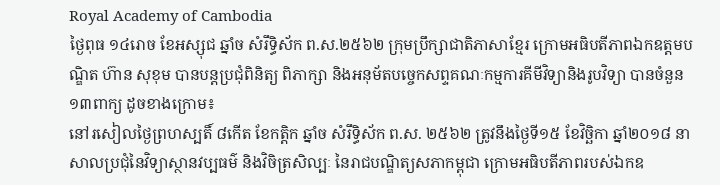Royal Academy of Cambodia
ថ្ងៃពុធ ១៤រោច ខែអស្សុជ ឆ្នាំច សំរឹទ្ធិស័ក ព.ស.២៥៦២ ក្រុមប្រឹក្សាជាតិភាសាខ្មែរ ក្រោមអធិបតីភាពឯកឧត្តមបណ្ឌិត ហ៊ាន សុខុម បានបន្តប្រជុំពិនិត្យ ពិភាក្សា និងអនុម័តបច្ចេកសព្ទគណៈកម្មការគីមីវិទ្យានិងរូបវិទ្យា បានចំនួន១៣ពាក្យ ដូចខាងក្រោម៖
នៅរសៀលថ្ងៃព្រហស្បតិ៍ ៨កើត ខែកត្តិក ឆ្នាំច សំរឹទ្ធិស័ក ព.ស. ២៥៦២ ត្រូវនឹងថ្ងៃទី១៥ ខែវិច្ឆិកា ឆ្នាំ២០១៨ នាសាលប្រជុំនៃវិទ្យាស្ថានវប្បធម៌ និងវិចិត្រសិល្បៈ នៃរាជបណ្ឌិត្យសភាកម្ពុជា ក្រោមអធិបតីភាពរបស់ឯកឧ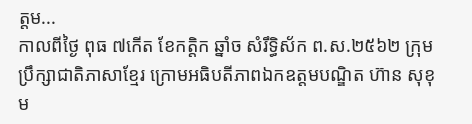ត្តម...
កាលពីថ្ងៃ ពុធ ៧កើត ខែកត្តិក ឆ្នាំច សំរឹទ្ធិស័ក ព.ស.២៥៦២ ក្រុមប្រឹក្សាជាតិភាសាខ្មែរ ក្រោមអធិបតីភាពឯកឧត្តមបណ្ឌិត ហ៊ាន សុខុម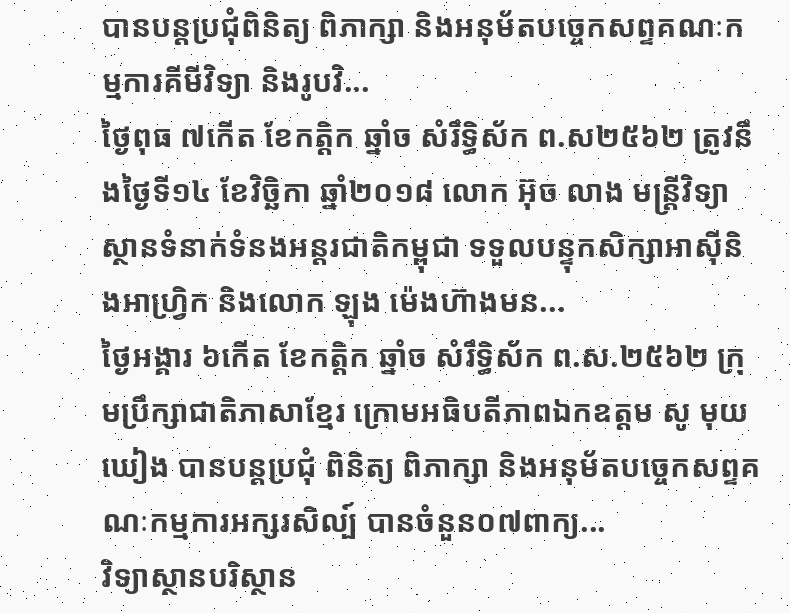បានបន្តប្រជុំពិនិត្យ ពិភាក្សា និងអនុម័តបច្ចេកសព្ទគណៈកម្មការគីមីវិទ្យា និងរូបវិ...
ថ្ងៃពុធ ៧កើត ខែកត្តិក ឆ្នាំច សំរឹទ្ធិស័ក ព.ស២៥៦២ ត្រូវនឹងថ្ងៃទី១៤ ខែវិច្ឆិកា ឆ្នាំ២០១៨ លោក អ៊ុច លាង មន្ត្រីវិទ្យាស្ថានទំនាក់ទំនងអន្តរជាតិកម្ពុជា ទទួលបន្ទុកសិក្សាអាស៊ីនិងអាហ្វ្រិក និងលោក ឡុង ម៉េងហ៊ាងមន...
ថ្ងៃអង្គារ ៦កើត ខែកត្តិក ឆ្នាំច សំរឹទ្ធិស័ក ព.ស.២៥៦២ ក្រុមប្រឹក្សាជាតិភាសាខ្មែរ ក្រោមអធិបតីភាពឯកឧត្តម សូ មុយឃៀង បានបន្តប្រជុំ ពិនិត្យ ពិភាក្សា និងអនុម័តបច្ចេកសព្ទគណៈកម្មការអក្សរសិល្ប៍ បានចំនួន០៧ពាក្យ...
វិទ្យាស្ថានបរិស្ថាន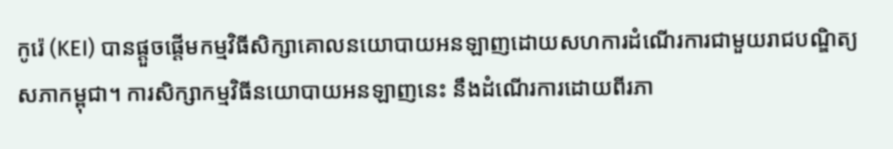កូរ៉េ (KEI) បានផ្តួចផ្តើមកម្មវិធីសិក្សាគោលនយោបាយអនឡាញដោយសហការដំណើរការជាមួយរាជបណ្ឌិត្យសភាកម្ពុជា។ ការសិក្សាកម្មវិធីនយោបាយអនឡាញនេះ នឹងដំណើរការដោយពីរភា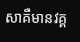សាគឺមានវគ្គ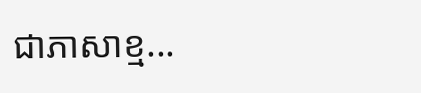ជាភាសាខ្ម...